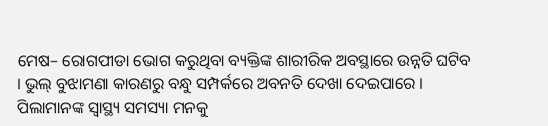ମେଷ– ରୋଗପୀଡା ଭୋଗ କରୁଥିବା ବ୍ୟକ୍ତିଙ୍କ ଶାରୀରିକ ଅବସ୍ଥାରେ ଉନ୍ନତି ଘଟିବ । ଭୁଲ୍ ବୁଝାମଣା କାରଣରୁ ବନ୍ଧୁ ସମ୍ପର୍କରେ ଅବନତି ଦେଖା ଦେଇପାରେ । ପିଲାମାନଙ୍କ ସ୍ୱାସ୍ଥ୍ୟ ସମସ୍ୟା ମନକୁ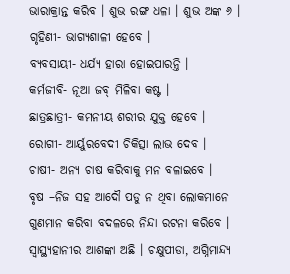ଭାରାକ୍ରାନ୍ତ କରିବ । ଶୁଭ ରଙ୍ଗ ଧଳା । ଶୁଭ ଅଙ୍କ ୬ ।
ଗୃହିଣୀ- ଭାଗ୍ୟଶାଳୀ ହେବେ ।
ବ୍ୟବସାୟୀ- ଧର୍ଯ୍ୟ ହାରା ହୋଇପାରନ୍ତି ।
କର୍ମଜୀବି- ନୂଆ ଜବ୍ ମିଳିବା କଷ୍ଟ ।
ଛାତ୍ରଛାତ୍ରୀ- କମନୀୟ ଶରୀର ଯୁକ୍ତ ହେବେ ।
ରୋଗୀ- ଆର୍ୟୁରବେଦୀ ଚିକିତ୍ସା ଲାଭ ଦେବ ।
ଚାଷୀ- ଅନ୍ୟ ଚାଷ କରିବାକୁ ମନ ବଳାଇବେ ।
ବୃଷ –ନିଜ ସହ ଆଦୌ ପଡୁ ନ ଥିବା ଲୋକମାନେ ଗୁଣମାନ କରିବା ବଦଳରେ ନିନ୍ଦା ରଟନା କରିବେ । ସ୍ୱାସ୍ଥ୍ୟହାନୀର ଆଶଙ୍କା ଅଛି । ଚକ୍ଷୁପୀଡା, ଅଗ୍ନିମାନ୍ଦ୍ୟ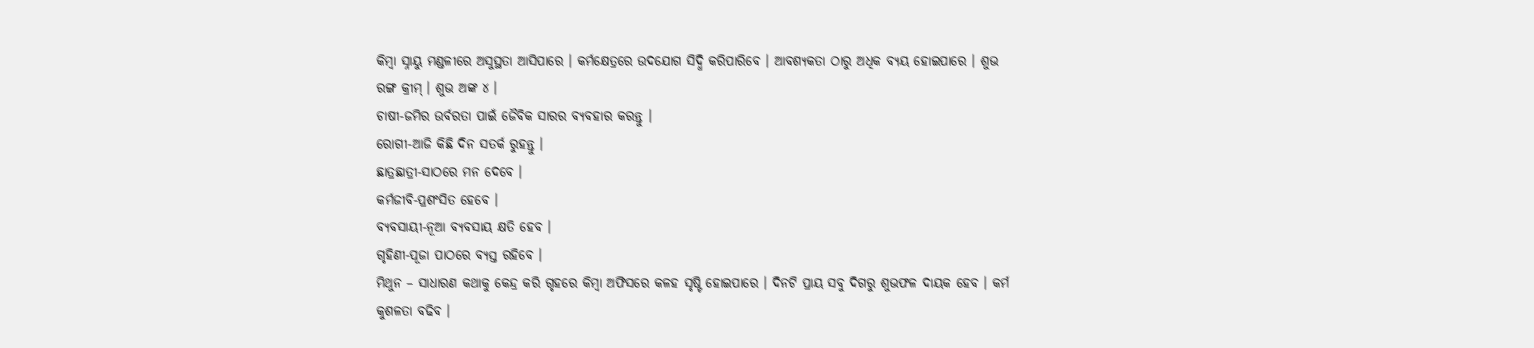କିମ୍ବା ସ୍ନାୟୁ ମଣ୍ଡଳୀରେ ଅସୁସ୍ଥତା ଆସିପାରେ । କର୍ମକ୍ଷେତ୍ରରେ ଉଦଯୋଗ ସିଦ୍ଧି କରିପାରିବେ । ଆବଶ୍ୟକତା ଠାରୁ ଅଧିକ ବ୍ୟୟ ହୋଇପାରେ । ଶୁଭ ରଙ୍ଗ କ୍ରୀମ୍ । ଶୁଭ ଅଙ୍କ ୪ ।
ଚାଷୀ-ଜମିର ଉର୍ବରତା ପାଇଁ ଜୈବିକ ସାରର ବ୍ୟବହାର କରନ୍ତୁ ।
ରୋଗୀ-ଆଜି କିଛି ଦିନ ସତର୍କ ରୁହନ୍ତୁ ।
ଛାତ୍ରଛାତ୍ରୀ-ସାଠରେ ମନ ଦେବେ ।
କର୍ମଜୀବି-ପ୍ରଶଂସିତ ହେବେ ।
ବ୍ୟବସାୟୀ-ନୂଆ ବ୍ୟବସାୟ କ୍ଷତି ହେବ ।
ଗୃହିଣୀ-ପୂଜା ପାଠରେ ବ୍ୟସ୍ତ ରହିବେ ।
ମିଥୁନ – ସାଧାରଣ କଥାକୁ କେନ୍ଦ୍ର କରି ଗୃହରେ କିମ୍ବା ଅଫିସରେ କଳହ ସୃଷ୍ଟି ହୋଇପାରେ । ଦିନଟି ପ୍ରାୟ ସବୁ ଦିଗରୁ ଶୁଭଫଳ ଦାୟକ ହେବ । କର୍ମ କୁଶଳତା ବଢିବ ।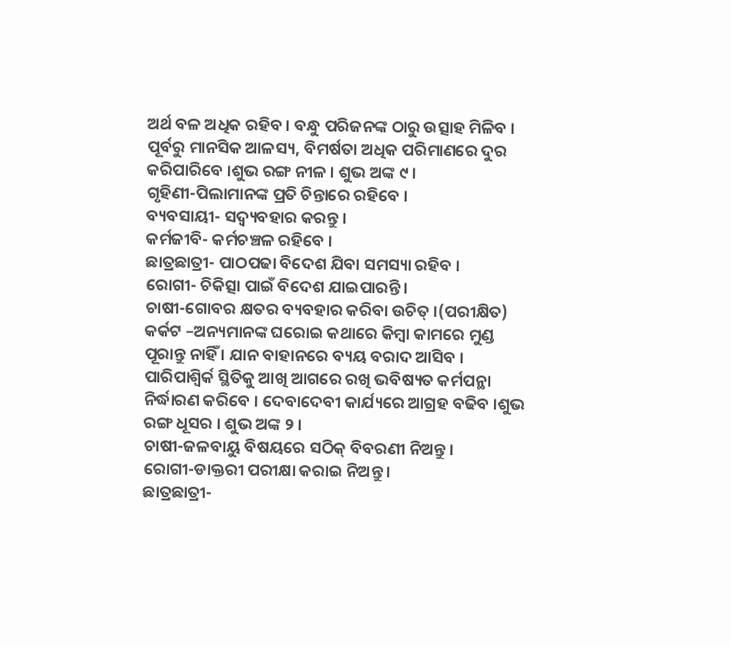ଅର୍ଥ ବଳ ଅଧିକ ରହିବ । ବନ୍ଧୁ ପରିଜନଙ୍କ ଠାରୁ ଉତ୍ସାହ ମିଳିବ । ପୂର୍ବରୁ ମାନସିକ ଆଳସ୍ୟ, ବିମର୍ଷତା ଅଧିକ ପରିମାଣରେ ଦୁର କରିପାରିବେ ।ଶୁଭ ରଙ୍ଗ ନୀଳ । ଶୁଭ ଅଙ୍କ ୯ ।
ଗୃହିଣୀ-ପିଲାମାନଙ୍କ ପ୍ରତି ଚିନ୍ତାରେ ରହିବେ ।
ବ୍ୟବସାୟୀ- ସଦ୍ବ୍ୟବହାର କରନ୍ତୁ ।
କର୍ମଜୀବି- କର୍ମଚଞ୍ଚଳ ରହିବେ ।
ଛାତ୍ରଛାତ୍ରୀ- ପାଠପଢା ବିଦେଶ ଯିବା ସମସ୍ୟା ରହିବ ।
ରୋଗୀ- ଚିକିତ୍ସା ପାଇଁ ବିଦେଶ ଯାଇପାରନ୍ତି ।
ଚାଷୀ-ଗୋବର କ୍ଷତର ବ୍ୟବହାର କରିବା ଉଚିତ୍ ।(ପରୀକ୍ଷିତ)
କର୍କଟ –ଅନ୍ୟମାନଙ୍କ ଘରୋଇ କଥାରେ କିମ୍ବା କାମରେ ମୁଣ୍ଡ ପୂରାନ୍ତୁ ନାହିଁ । ଯାନ ବାହାନରେ ବ୍ୟୟ ବରାଦ ଆସିବ । ପାରିପାଶ୍ୱିର୍କ ସ୍ଥିତିକୁ ଆଖି ଆଗରେ ରଖି ଭବିଷ୍ୟତ କର୍ମପନ୍ଥା ନିର୍ଦ୍ଧାରଣ କରିବେ । ଦେବାଦେବୀ କାର୍ଯ୍ୟରେ ଆଗ୍ରହ ବଢିବ ।ଶୁଭ ରଙ୍ଗ ଧୂସର । ଶୁଭ ଅଙ୍କ ୨ ।
ଚାଷୀ-ଜଳବାୟୁ ବିଷୟରେ ସଠିକ୍ ବିବରଣୀ ନିଅନ୍ତୁ ।
ରୋଗୀ-ଡାକ୍ତରୀ ପରୀକ୍ଷା କରାଇ ନିଅନ୍ତୁ ।
ଛାତ୍ରଛାତ୍ରୀ-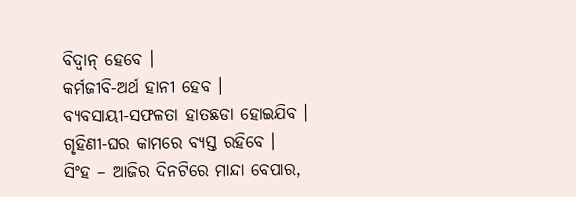ବିଦ୍ୱାନ୍ ହେବେ ।
କର୍ମଜୀବି-ଅର୍ଥ ହାନୀ ହେବ ।
ବ୍ୟବସାୟୀ-ସଫଳତା ହାତଛଡା ହୋଇଯିବ ।
ଗୃହିଣୀ-ଘର କାମରେ ବ୍ୟସ୍ତ ରହିବେ ।
ସିଂହ – ଆଜିର ଦିନଟିରେ ମାନ୍ଦା ବେପାର,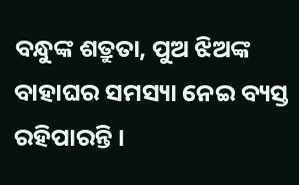ବନ୍ଧୁଙ୍କ ଶତ୍ରୁତା, ପୁଅ ଝିଅଙ୍କ ବାହାଘର ସମସ୍ୟା ନେଇ ବ୍ୟସ୍ତ ରହିପାରନ୍ତି ।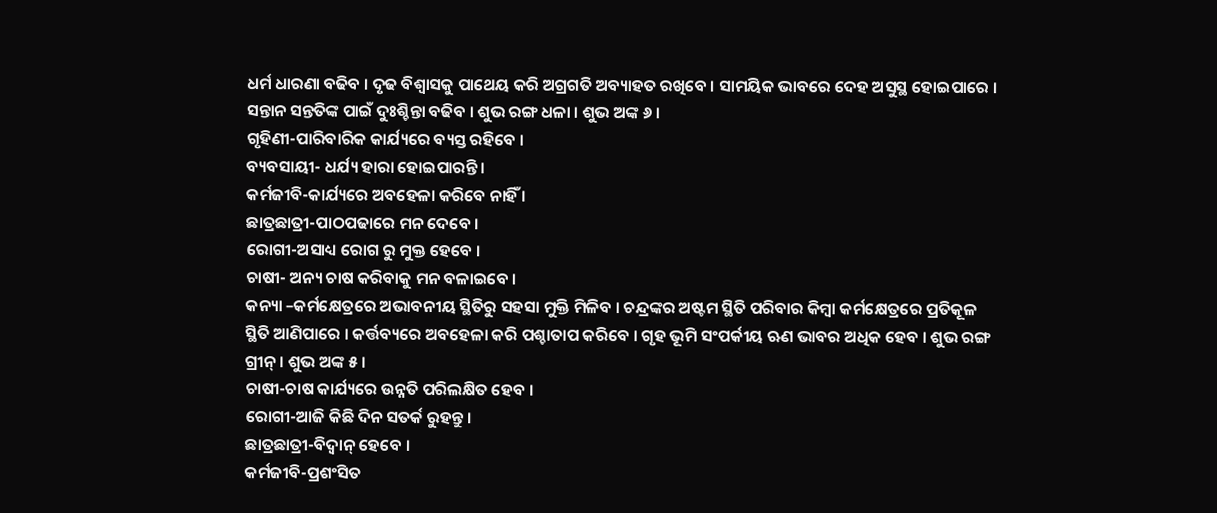ଧର୍ମ ଧାରଣା ବଢିବ । ଦୃଢ ବିଶ୍ୱାସକୁ ପାଥେୟ କରି ଅଗ୍ରଗତି ଅବ୍ୟାହତ ରଖିବେ । ସାମୟିକ ଭାବରେ ଦେହ ଅସୁସ୍ଥ ହୋଇପାରେ । ସନ୍ତାନ ସନ୍ତତିଙ୍କ ପାଇଁ ଦୁଃଶ୍ଚିନ୍ତା ବଢିବ । ଶୁଭ ରଙ୍ଗ ଧଳା । ଶୁଭ ଅଙ୍କ ୬ ।
ଗୃହିଣୀ-ପାରିବାରିକ କାର୍ଯ୍ୟରେ ବ୍ୟସ୍ତ ରହିବେ ।
ବ୍ୟବସାୟୀ- ଧର୍ଯ୍ୟ ହାରା ହୋଇପାରନ୍ତି ।
କର୍ମଜୀବି-କାର୍ଯ୍ୟରେ ଅବହେଳା କରିବେ ନାହିଁ ।
ଛାତ୍ରଛାତ୍ରୀ-ପାଠପଢାରେ ମନ ଦେବେ ।
ରୋଗୀ-ଅସାଧ୍ୟ ରୋଗ ରୁ ମୁକ୍ତ ହେବେ ।
ଚାଷୀ- ଅନ୍ୟ ଚାଷ କରିବାକୁ ମନ ବଳାଇବେ ।
କନ୍ୟା –କର୍ମକ୍ଷେତ୍ରରେ ଅଭାବନୀୟ ସ୍ଥିତିରୁ ସହସା ମୁକ୍ତି ମିଳିବ । ଚନ୍ଦ୍ରଙ୍କର ଅଷ୍ଟମ ସ୍ଥିତି ପରିବାର କିମ୍ବା କର୍ମକ୍ଷେତ୍ରରେ ପ୍ରତିକୂଳ ସ୍ଥିତି ଆଣିପାରେ । କର୍ତ୍ତବ୍ୟରେ ଅବହେଳା କରି ପଶ୍ଚାତାପ କରିବେ । ଗୃହ ଭୂମି ସଂପର୍କୀୟ ଋଣ ଭାବର ଅଧିକ ହେବ । ଶୁଭ ରଙ୍ଗ ଗ୍ରୀନ୍ । ଶୁଭ ଅଙ୍କ ୫ ।
ଚାଷୀ-ଚାଷ କାର୍ଯ୍ୟରେ ଉନ୍ନତି ପରିଲକ୍ଷିତ ହେବ ।
ରୋଗୀ-ଆଜି କିଛି ଦିନ ସତର୍କ ରୁହନ୍ତୁ ।
ଛାତ୍ରଛାତ୍ରୀ-ବିଦ୍ୱାନ୍ ହେବେ ।
କର୍ମଜୀବି-ପ୍ରଶଂସିତ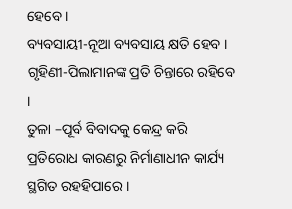ହେବେ ।
ବ୍ୟବସାୟୀ-ନୂଆ ବ୍ୟବସାୟ କ୍ଷତି ହେବ ।
ଗୃହିଣୀ-ପିଲାମାନଙ୍କ ପ୍ରତି ଚିନ୍ତାରେ ରହିବେ ।
ତୁଳା –ପୂର୍ବ ବିବାଦକୁ କେନ୍ଦ୍ର କରି ପ୍ରତିରୋଧ କାରଣରୁ ନିର୍ମାଣାଧୀନ କାର୍ଯ୍ୟ ସ୍ଥଗିତ ରହହିପାରେ ।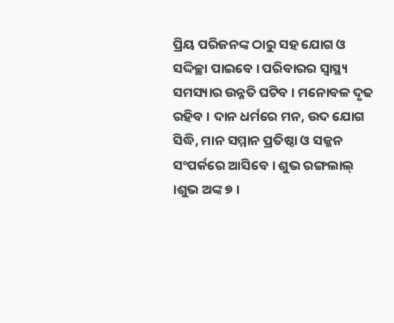ପ୍ରିୟ ପରିଜନଙ୍କ ଠାରୁ ସହ ଯୋଗ ଓ ସଦ୍ଦିଚ୍ଛା ପାଇବେ । ପରିବାରର ସ୍ୱାସ୍ଥ୍ୟ ସମସ୍ୟାର ଉନ୍ନତି ଘଟିବ । ମନୋବଳ ଦୃଢ ରହିବ । ଦାନ ଧର୍ମରେ ମନ, ଉଦ ଯୋଗ ସିଦ୍ଧି, ମାନ ସମ୍ମାନ ପ୍ରତିଷ୍ଠା ଓ ସଜ୍ଜନ ସଂପର୍କରେ ଆସିବେ । ଶୁଭ ରଙ୍ଗଲାଲ୍ ।ଶୁଭ ଅଙ୍କ ୭ ।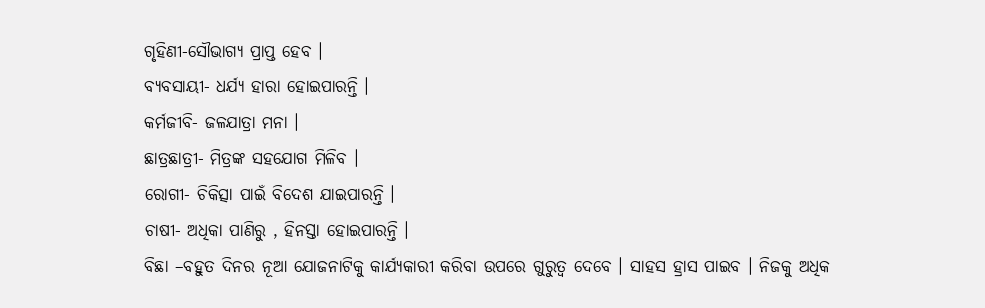ଗୃହିଣୀ-ସୌଭାଗ୍ୟ ପ୍ରାପ୍ତ ହେବ ।
ବ୍ୟବସାୟୀ- ଧର୍ଯ୍ୟ ହାରା ହୋଇପାରନ୍ତି ।
କର୍ମଜୀବି- ଜଳଯାତ୍ରା ମନା ।
ଛାତ୍ରଛାତ୍ରୀ- ମିତ୍ରଙ୍କ ସହଯୋଗ ମିଳିବ ।
ରୋଗୀ- ଚିକିତ୍ସା ପାଇଁ ବିଦେଶ ଯାଇପାରନ୍ତି ।
ଚାଷୀ- ଅଧିକା ପାଣିରୁ , ହିନସ୍ତା ହୋଇପାରନ୍ତି ।
ବିଛା –ବହୁତ ଦିନର ନୂଆ ଯୋଜନାଟିକୁ କାର୍ଯ୍ୟକାରୀ କରିବା ଉପରେ ଗୁରୁତ୍ୱ ଦେବେ । ସାହସ ହ୍ରାସ ପାଇବ । ନିଜକୁ ଅଧିକ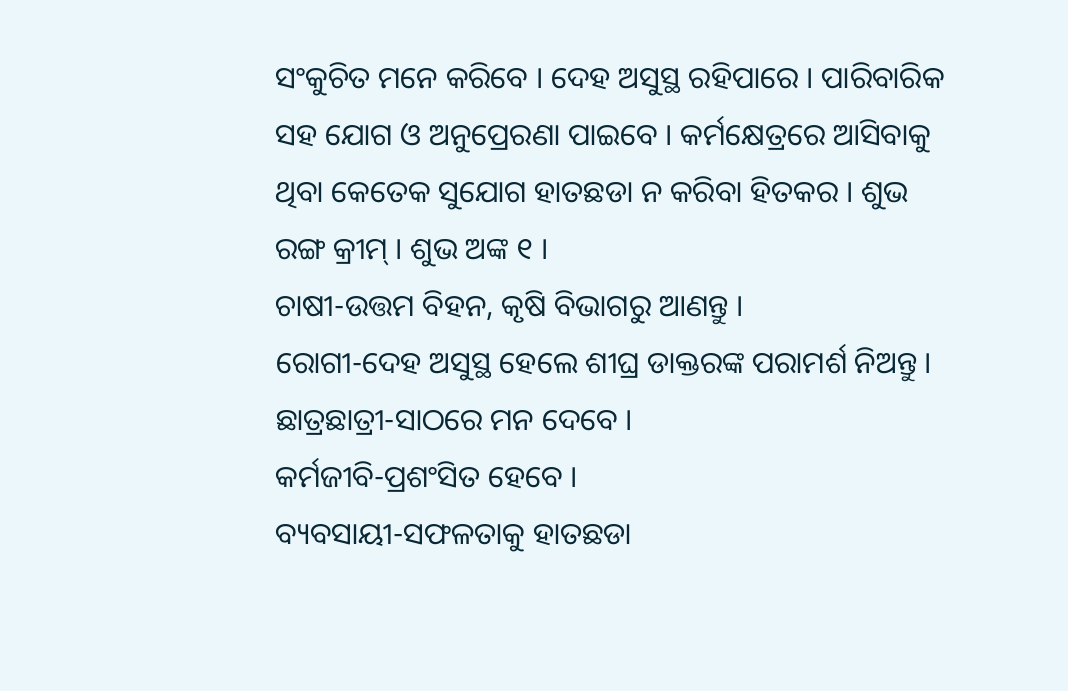ସଂକୁଚିତ ମନେ କରିବେ । ଦେହ ଅସୁସ୍ଥ ରହିପାରେ । ପାରିବାରିକ ସହ ଯୋଗ ଓ ଅନୁପ୍ରେରଣା ପାଇବେ । କର୍ମକ୍ଷେତ୍ରରେ ଆସିବାକୁ ଥିବା କେତେକ ସୁଯୋଗ ହାତଛଡା ନ କରିବା ହିତକର । ଶୁଭ ରଙ୍ଗ କ୍ରୀମ୍ । ଶୁଭ ଅଙ୍କ ୧ ।
ଚାଷୀ-ଉତ୍ତମ ବିହନ, କୃଷି ବିଭାଗରୁ ଆଣନ୍ତୁ ।
ରୋଗୀ-ଦେହ ଅସୁସ୍ଥ ହେଲେ ଶୀଘ୍ର ଡାକ୍ତରଙ୍କ ପରାମର୍ଶ ନିଅନ୍ତୁ ।
ଛାତ୍ରଛାତ୍ରୀ-ସାଠରେ ମନ ଦେବେ ।
କର୍ମଜୀବି-ପ୍ରଶଂସିତ ହେବେ ।
ବ୍ୟବସାୟୀ-ସଫଳତାକୁ ହାତଛଡା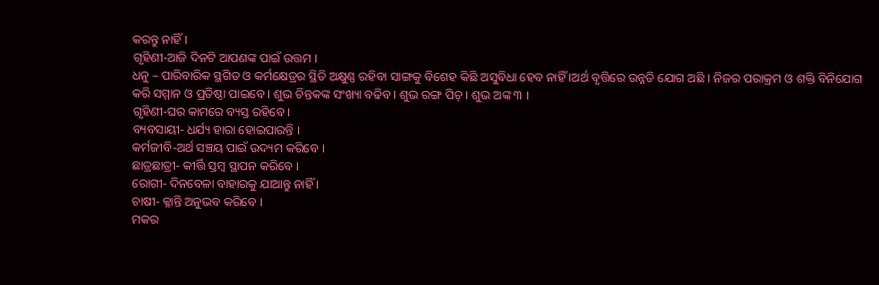କରନ୍ତୁ ନାହିଁ ।
ଗୃହିଣୀ-ଆଜି ଦିନଟି ଆପଣଙ୍କ ପାଇଁ ଉତ୍ତମ ।
ଧନୁ – ପାରିବାରିକ ସ୍ଥଗିତ ଓ କର୍ମକ୍ଷେତ୍ରର ସ୍ଥିତି ଅକ୍ଷୁଣ୍ଣ ରହିବା ସାଙ୍ଗକୁ ବିଶେହ କିଛି ଅସୁବିଧା ହେବ ନାହିଁ ।ଅର୍ଥ ବୃତ୍ତିରେ ଉନ୍ନତି ଯୋଗ ଅଛି । ନିଜର ପରାକ୍ରମ ଓ ଶକ୍ତି ବିନିଯୋଗ କରି ସମ୍ମାନ ଓ ପ୍ରତିଷ୍ଠା ପାଇବେ । ଶୁଭ ଚିନ୍ତକଙ୍କ ସଂଖ୍ୟା ବଢିବ । ଶୁଭ ରଙ୍ଗ ପିଚ୍ । ଶୁଭ ଅଙ୍କ ୩ ।
ଗୃହିଣୀ-ଘର କାମରେ ବ୍ୟସ୍ତ ରହିବେ ।
ବ୍ୟବସାୟୀ- ଧର୍ଯ୍ୟ ହାରା ହୋଇପାରନ୍ତି ।
କର୍ମଜୀବି-ଅର୍ଥ ସଞ୍ଚୟ ପାଇଁ ଉଦ୍ୟମ କରିବେ ।
ଛାତ୍ରଛାତ୍ରୀ- କୀର୍ତ୍ତି ସ୍ତମ୍ବ ସ୍ଥାପନ କରିବେ ।
ରୋଗୀ- ଦିନବେଳା ବାହାରକୁ ଯାଆନ୍ତୁ ନାହିଁ ।
ଚାଷୀ- କ୍ଳାନ୍ତି ଅନୁଭବ କରିବେ ।
ମକର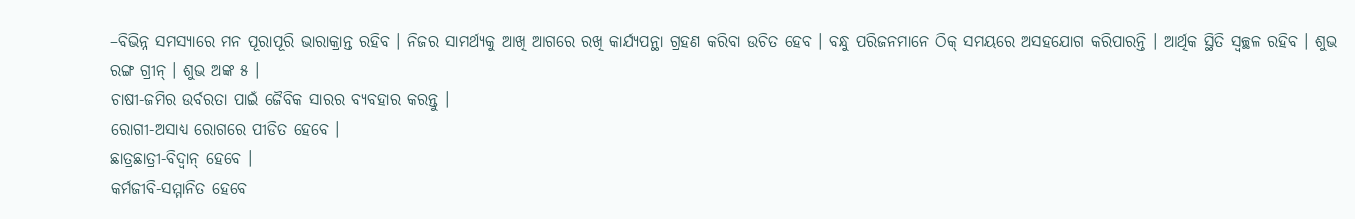–ବିଭିନ୍ନ ସମସ୍ୟାରେ ମନ ପୂରାପୂରି ଭାରାକ୍ରାନ୍ତ ରହିବ । ନିଜର ସାମର୍ଥ୍ୟକୁ ଆଖି ଆଗରେ ରଖି କାର୍ଯ୍ୟପନ୍ଥା ଗ୍ରହଣ କରିବା ଉଚିତ ହେବ । ବନ୍ଧୁ ପରିଜନମାନେ ଠିକ୍ ସମୟରେ ଅସହଯୋଗ କରିପାରନ୍ତି । ଆର୍ଥିକ ସ୍ଥିତି ସ୍ୱଚ୍ଛଳ ରହିବ । ଶୁଭ ରଙ୍ଗ ଗ୍ରୀନ୍ । ଶୁଭ ଅଙ୍କ ୫ ।
ଚାଷୀ-ଜମିର ଉର୍ବରତା ପାଇଁ ଜୈବିକ ସାରର ବ୍ୟବହାର କରନ୍ତୁ ।
ରୋଗୀ-ଅସାଧ୍ୟ ରୋଗରେ ପୀଡିତ ହେବେ ।
ଛାତ୍ରଛାତ୍ରୀ-ବିଦ୍ୱାନ୍ ହେବେ ।
କର୍ମଜୀବି-ସମ୍ମାନିତ ହେବେ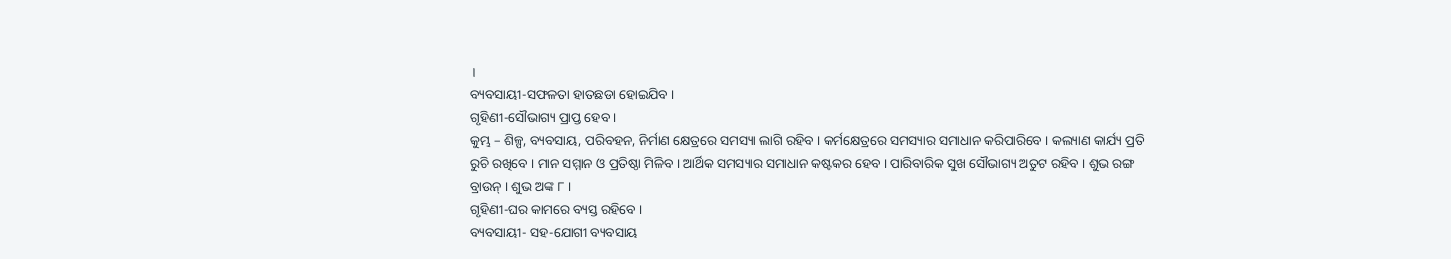।
ବ୍ୟବସାୟୀ-ସଫଳତା ହାତଛଡା ହୋଇଯିବ ।
ଗୃହିଣୀ-ସୌଭାଗ୍ୟ ପ୍ରାପ୍ତ ହେବ ।
କୁମ୍ଭ – ଶିଳ୍ପ, ବ୍ୟବସାୟ, ପରିବହନ, ନିର୍ମାଣ କ୍ଷେତ୍ରରେ ସମସ୍ୟା ଲାଗି ରହିବ । କର୍ମକ୍ଷେତ୍ରରେ ସମସ୍ୟାର ସମାଧାନ କରିପାରିବେ । କଲ୍ୟାଣ କାର୍ଯ୍ୟ ପ୍ରତି ରୁଚି ରଖିବେ । ମାନ ସମ୍ମାନ ଓ ପ୍ରତିଷ୍ଠା ମିଳିବ । ଆର୍ଥିକ ସମସ୍ୟାର ସମାଧାନ କଷ୍ଟକର ହେବ । ପାରିବାରିକ ସୁଖ ସୌଭାଗ୍ୟ ଅତୁଟ ରହିବ । ଶୁଭ ରଙ୍ଗ ବ୍ରାଉନ୍ । ଶୁଭ ଅଙ୍କ ୮ ।
ଗୃହିଣୀ-ଘର କାମରେ ବ୍ୟସ୍ତ ରହିବେ ।
ବ୍ୟବସାୟୀ- ସହ-ଯୋଗୀ ବ୍ୟବସାୟ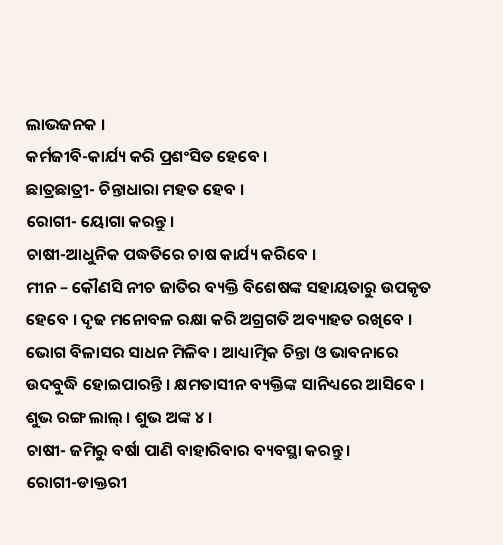ଲାଭଜନକ ।
କର୍ମଜୀବି-କାର୍ଯ୍ୟ କରି ପ୍ରଶଂସିତ ହେବେ ।
ଛାତ୍ରଛାତ୍ରୀ- ଚିନ୍ତାଧାରା ମହତ ହେବ ।
ରୋଗୀ- ୟୋଗା କରନ୍ତୁ ।
ଚାଷୀ-ଆଧୁନିକ ପଦ୍ଧତିରେ ଚାଷ କାର୍ଯ୍ୟ କରିବେ ।
ମୀନ – କୌଣସି ନୀଚ ଜାତିର ବ୍ୟକ୍ତି ବିଶେଷଙ୍କ ସହାୟତାରୁ ଉପକୃତ ହେବେ । ଦୃଢ ମନୋବଳ ରକ୍ଷା କରି ଅଗ୍ରଗତି ଅବ୍ୟାହତ ରଖିବେ । ଭୋଗ ବିଳାସର ସାଧନ ମିଳିବ । ଆଧ୍ୟାତ୍ମିକ ଚିନ୍ତା ଓ ଭାବନାରେ ଉଦବୁଦ୍ଧି ହୋଇପାରନ୍ତି । କ୍ଷମତାସୀନ ବ୍ୟକ୍ତିଙ୍କ ସାନିଧ୍ୟରେ ଆସିବେ । ଶୁଭ ରଙ୍ଗ ଲାଲ୍ । ଶୁଭ ଅଙ୍କ ୪ ।
ଚାଷୀ- ଜମିରୁ ବର୍ଷା ପାଣି ବାହାରିବାର ବ୍ୟବସ୍ଥା କରନ୍ତୁ ।
ରୋଗୀ-ଡାକ୍ତରୀ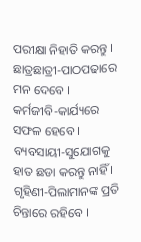ପରୀକ୍ଷା ନିହାତି କରନ୍ତୁ ।
ଛାତ୍ରଛାତ୍ରୀ-ପାଠପଢାରେ ମନ ଦେବେ ।
କର୍ମଜୀବି-କାର୍ଯ୍ୟରେ ସଫଳ ହେବେ ।
ବ୍ୟବସାୟୀ-ସୁଯୋଗକୁ ହାତ ଛଡା କରନ୍ତୁ ନାହିଁ ।
ଗୃହିଣୀ-ପିଲାମାନଙ୍କ ପ୍ରତି ଚିନ୍ତାରେ ରହିବେ ।